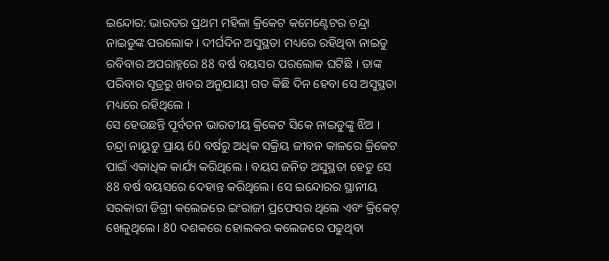ଇନ୍ଦୋର: ଭାରତର ପ୍ରଥମ ମହିଳା କ୍ରିକେଟ କମେଣ୍ଟେଟର ଚନ୍ଦ୍ରା ନାଇଡୁଙ୍କ ପରଲୋକ । ଦୀର୍ଘଦିନ ଅସୁସ୍ଥତା ମଧ୍ୟରେ ରହିଥିବା ନାଇଡୁ ରବିବାର ଅପରାହ୍ନରେ 88 ବର୍ଷ ବୟସର ପରଲୋକ ଘଟିଛି । ତାଙ୍କ ପରିବାର ସୂତ୍ରରୁ ଖବର ଅନୁଯାୟୀ ଗତ କିଛି ଦିନ ହେବା ସେ ଅସୁସ୍ଥତା ମଧ୍ୟରେ ରହିଥିଲେ ।
ସେ ହେଉଛନ୍ତି ପୂର୍ବତନ ଭାରତୀୟ କ୍ରିକେଟ ସିକେ ନାଇଡୁଙ୍କୁ ଝିଅ । ଚନ୍ଦ୍ରା ନାୟୁଡୁ ପ୍ରାୟ 60 ବର୍ଷରୁ ଅଧିକ ସକ୍ରିୟ ଜୀବନ କାଳରେ କ୍ରିକେଟ ପାଇଁ ଏକାଧିକ କାର୍ଯ୍ୟ କରିଥିଲେ । ବୟସ ଜନିତ ଅସୁସ୍ଥତା ହେତୁ ସେ 88 ବର୍ଷ ବୟସରେ ଦେହାନ୍ତ କରିଥିଲେ। ସେ ଇନ୍ଦୋରର ସ୍ଥାନୀୟ ସରକାରୀ ଡିଗ୍ରୀ କଲେଜରେ ଇଂରାଜୀ ପ୍ରଫେସର ଥିଲେ ଏବଂ କ୍ରିକେଟ୍ ଖେଳୁଥିଲେ। 80 ଦଶକରେ ହୋଲକର କଲେଜରେ ପଢୁଥିବା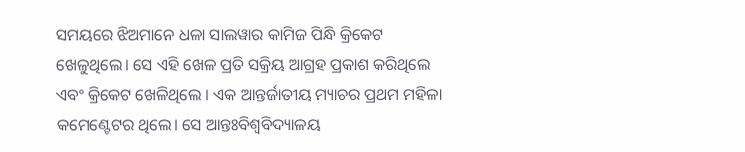ସମୟରେ ଝିଅମାନେ ଧଳା ସାଲୱାର କାମିଜ ପିନ୍ଧି କ୍ରିକେଟ ଖେଳୁଥିଲେ। ସେ ଏହି ଖେଳ ପ୍ରତି ସକ୍ରିୟ ଆଗ୍ରହ ପ୍ରକାଶ କରିଥିଲେ ଏବଂ କ୍ରିକେଟ ଖେଳିଥିଲେ । ଏକ ଆନ୍ତର୍ଜାତୀୟ ମ୍ୟାଚର ପ୍ରଥମ ମହିଳା କମେଣ୍ଟେଟର ଥିଲେ। ସେ ଆନ୍ତଃବିଶ୍ବବିଦ୍ୟାଳୟ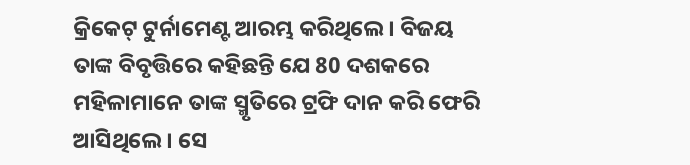କ୍ରିକେଟ୍ ଟୁର୍ନାମେଣ୍ଟ ଆରମ୍ଭ କରିଥିଲେ। ବିଜୟ ତାଙ୍କ ବିବୃତ୍ତିରେ କହିଛନ୍ତି ଯେ 80 ଦଶକରେ ମହିଳାମାନେ ତାଙ୍କ ସ୍ମୃତିରେ ଟ୍ରଫି ଦାନ କରି ଫେରି ଆସିଥିଲେ। ସେ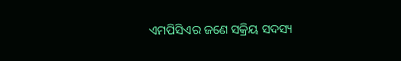ଏମପିସିଏର ଜଣେ ସକ୍ରିୟ ସଦସ୍ୟ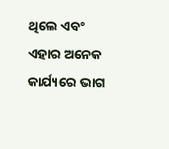ଥିଲେ ଏବଂ ଏହାର ଅନେକ କାର୍ଯ୍ୟରେ ଭାଗ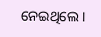ନେଇଥିଲେ ।